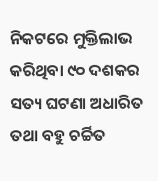ନିକଟରେ ମୁକ୍ତିଲାଭ କରିଥିବା ୯୦ ଦଶକର ସତ୍ୟ ଘଟଣା ଅଧାରିତ ତଥା ବହୁ ଚର୍ଚ୍ଚିତ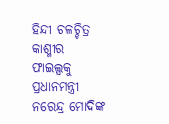ହିନ୍ଦୀ ଚଳଚ୍ଚିତ୍ର କାଶ୍ମୀର ଫାଇଲ୍ସକୁ ପ୍ରଧାନମନ୍ତ୍ରୀ ନରେନ୍ଦ୍ର ମୋଦିଙ୍କ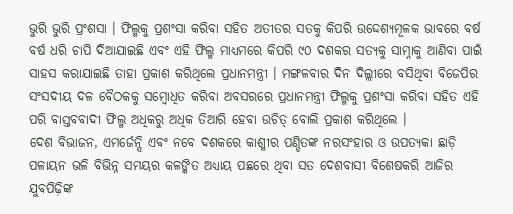ଭୁରି ଭୁରି ପ୍ରଂଶସା । ଫିଲ୍ମକୁ ପ୍ରଶଂସା କରିବା ସହିତ ଅତୀତର ସତକୁ କିପରି ଉଦ୍ଦେଶ୍ୟମୂଳକ ଭାବରେ ବର୍ଷ ବର୍ଷ ଧରି ଚାପି ଦିଆଯାଇଛି ଏବଂ ଏହି ଫିଲ୍ମ ମାଧ୍ୟମରେ କିପରି ୯୦ ଦଶକର ସତ୍ୟକୁ ସାମ୍ନାକୁ ଆଣିବା ପାଇଁ ସାହସ କରାଯାଇଛି ତାହା ପ୍ରକାଶ କରିଥିଲେ ପ୍ରଧାନମନ୍ତ୍ରୀ । ମଙ୍ଗଳବାର ଦିନ ଦିଲ୍ଲୀରେ ବସିଥିବା ବିଜେପିର ସଂସଦୀୟ ଦଳ ବୈଠକକୁ ସମ୍ବୋଧିତ କରିବା ଅବସରରେ ପ୍ରଧାନମନ୍ତ୍ରୀ ଫିଲ୍ମକୁ ପ୍ରଶଂସା କରିବା ସହିତ ଏହି ପରି ବାସ୍ତବବାଦୀ ଫିଲ୍ମ ଅଧିକରୁ ଅଧିକ ତିଆରି ହେବା ଉଚିତ୍ ବୋଲି ପ୍ରକାଶ କରିଥିଲେ ।
ଦେଶ ବିଭାଜନ, ଏମର୍ଜେନ୍ସି ଏବଂ ନବେ ଦଶକରେ କାଶ୍ମୀର ପଣ୍ଡିତଙ୍କ ନରସଂହାର ଓ ଉପତ୍ୟକା ଛାଡ଼ି ପଳାୟନ ଭଳି ବିଭିନ୍ନ ସମୟର କଳଙ୍କିତ ଅଧ୍ୟାୟ ପଛରେ ଥିବା ସତ ଦେଶବାସୀ ବିଶେଷକରି ଆଜିର ଯୁବପିଢ଼ିଙ୍କ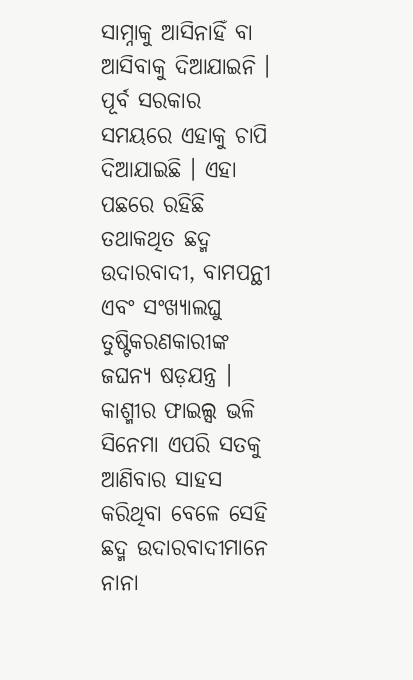ସାମ୍ନାକୁ ଆସିନାହିଁ ବା ଆସିବାକୁ ଦିଆଯାଇନି । ପୂର୍ବ ସରକାର ସମୟରେ ଏହାକୁ ଚାପି ଦିଆଯାଇଛି । ଏହା ପଛରେ ରହିଛି ତଥାକଥିତ ଛଦ୍ମ ଉଦାରବାଦୀ, ବାମପନ୍ଥୀ ଏବଂ ସଂଖ୍ୟାଲଘୁ ତୁଷ୍ଟିକରଣକାରୀଙ୍କ ଜଘନ୍ୟ ଷଡ଼ଯନ୍ତ୍ର । କାଶ୍ମୀର ଫାଇଲ୍ସ ଭଳି ସିନେମା ଏପରି ସତକୁ ଆଣିବାର ସାହସ କରିଥିବା ବେଳେ ସେହି ଛଦ୍ମ ଉଦାରବାଦୀମାନେ ନାନା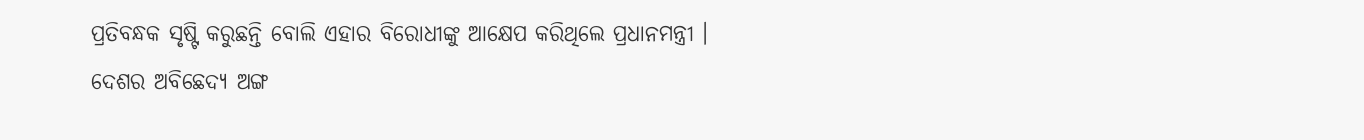ପ୍ରତିବନ୍ଧକ ସୃଷ୍ଟି କରୁଛନ୍ତି ବୋଲି ଏହାର ବିରୋଧୀଙ୍କୁ ଆକ୍ଷେପ କରିଥିଲେ ପ୍ରଧାନମନ୍ତ୍ରୀ ।
ଦେଶର ଅବିଛେଦ୍ୟ ଅଙ୍ଗ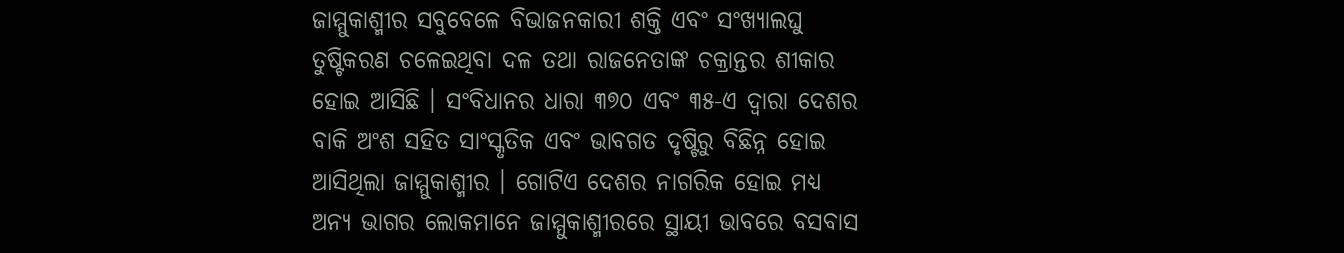ଜାମ୍ମୁକାଶ୍ମୀର ସବୁବେଳେ ବିଭାଜନକାରୀ ଶକ୍ତି ଏବଂ ସଂଖ୍ୟାଲଘୁ ତୁଷ୍ଟିକରଣ ଚଳେଇଥିବା ଦଳ ତଥା ରାଜନେତାଙ୍କ ଚକ୍ରାନ୍ତର ଶୀକାର ହୋଇ ଆସିଛି । ସଂବିଧାନର ଧାରା ୩୭୦ ଏବଂ ୩୫-ଏ ଦ୍ବାରା ଦେଶର ବାକି ଅଂଶ ସହିତ ସାଂସ୍କୃତିକ ଏବଂ ଭାବଗତ ଦୃଷ୍ଟିରୁ ବିଛିନ୍ନ ହୋଇ ଆସିଥିଲା ଜାମ୍ମୁକାଶ୍ମୀର । ଗୋଟିଏ ଦେଶର ନାଗରିକ ହୋଇ ମଧ୍ୟ ଅନ୍ୟ ଭାଗର ଲୋକମାନେ ଜାମ୍ମୁକାଶ୍ମୀରରେ ସ୍ଥାୟୀ ଭାବରେ ବସବାସ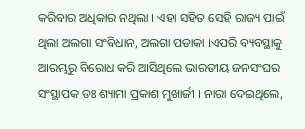କରିବାର ଅଧିକାର ନଥିଲା । ଏହା ସହିତ ସେହି ରାଜ୍ୟ ପାଇଁ ଥିଲା ଅଲଗା ସଂବିଧାନ, ଅଲଗା ପତାକା ।ଏପରି ବ୍ୟବସ୍ଥାକୁ ଆରମ୍ଭରୁ ବିରୋଧ କରି ଆସିଥିଲେ ଭାରତୀୟ ଜନସଂଘର ସଂସ୍ଥାପକ ଡଃ ଶ୍ୟାମା ପ୍ରକାଶ ମୁଖାର୍ଜୀ । ନାରା ଦେଇଥିଲେ,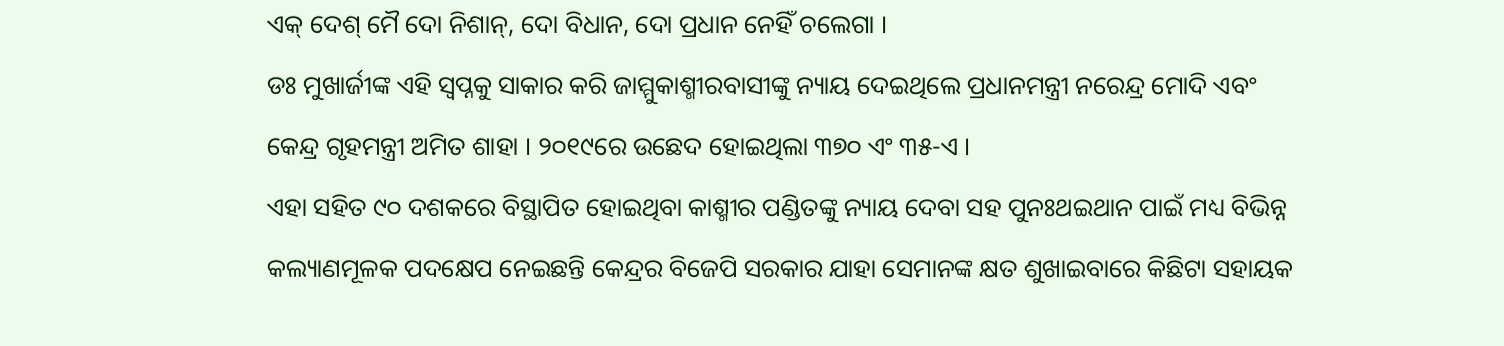ଏକ୍ ଦେଶ୍ ମୈ ଦୋ ନିଶାନ୍, ଦୋ ବିଧାନ, ଦୋ ପ୍ରଧାନ ନେହିଁ ଚଲେଗା ।
ଡଃ ମୁଖାର୍ଜୀଙ୍କ ଏହି ସ୍ବପ୍ନକୁ ସାକାର କରି ଜାମ୍ମୁକାଶ୍ମୀରବାସୀଙ୍କୁ ନ୍ୟାୟ ଦେଇଥିଲେ ପ୍ରଧାନମନ୍ତ୍ରୀ ନରେନ୍ଦ୍ର ମୋଦି ଏବଂ କେନ୍ଦ୍ର ଗୃହମନ୍ତ୍ରୀ ଅମିତ ଶାହା । ୨୦୧୯ରେ ଉଛେଦ ହୋଇଥିଲା ୩୭୦ ଏଂ ୩୫-ଏ ।
ଏହା ସହିତ ୯୦ ଦଶକରେ ବିସ୍ଥାପିତ ହୋଇଥିବା କାଶ୍ମୀର ପଣ୍ଡିତଙ୍କୁ ନ୍ୟାୟ ଦେବା ସହ ପୁନଃଥଇଥାନ ପାଇଁ ମଧ୍ୟ ବିଭିନ୍ନ କଲ୍ୟାଣମୂଳକ ପଦକ୍ଷେପ ନେଇଛନ୍ତି କେନ୍ଦ୍ରର ବିଜେପି ସରକାର ଯାହା ସେମାନଙ୍କ କ୍ଷତ ଶୁଖାଇବାରେ କିଛିଟା ସହାୟକ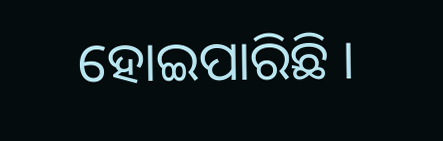ହୋଇପାରିଛି ।